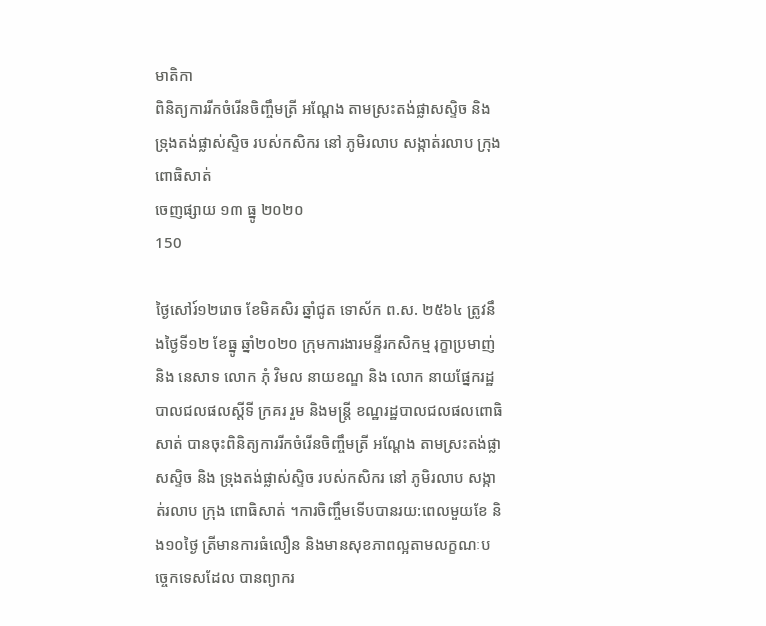មាតិកា
ពិនិត្យការរីកចំរើនចិញ្ចឹមត្រី អណ្ដែង តាមស្រះតង់ផ្លាសស្ទិច និង ទ្រុងតង់ផ្លាស់ស្ទិច របស់កសិករ នៅ ភូមិរលាប សង្កាត់រលាប ក្រុង ពោធិសាត់
ចេញផ្សាយ ១៣ ធ្នូ ២០២០
150

ថ្ងៃសៅរ៍១២រោច ខែមិគសិរ ឆ្នាំជូត ទោស័ក ព.ស. ២៥៦៤ ត្រូវនឹងថ្ងៃទី១២ ខែធ្នូ ឆ្នាំ២០២០ ក្រុមការងារមន្ទីរកសិកម្ម រុក្ខាប្រមាញ់ និង នេសាទ លោក ភុំ វិមល នាយខណ្ឌ និង លោក នាយផ្នែករដ្ឋបាលជលផលស្ដីទី ក្រគរ រួម និងមន្ត្រី ខណ្ឋរដ្ឋបាលជលផលពោធិសាត់ បានចុះពិនិត្យការរីកចំរើនចិញ្ចឹមត្រី អណ្ដែង តាមស្រះតង់ផ្លាសស្ទិច និង ទ្រុងតង់ផ្លាស់ស្ទិច របស់កសិករ នៅ ភូមិរលាប សង្កាត់រលាប ក្រុង ពោធិសាត់ ។ការចិញ្ចឹមទើបបានរយ:ពេលមួយខែ និង១០ថ្ងៃ ត្រីមានការធំលឿន និងមានសុខភាពល្អតាមលក្ខណៈបច្ចេកទេសដែល បានព្យាករ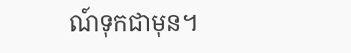ណ៍ទុកជាមុន។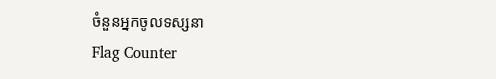ចំនួនអ្នកចូលទស្សនា
Flag Counter